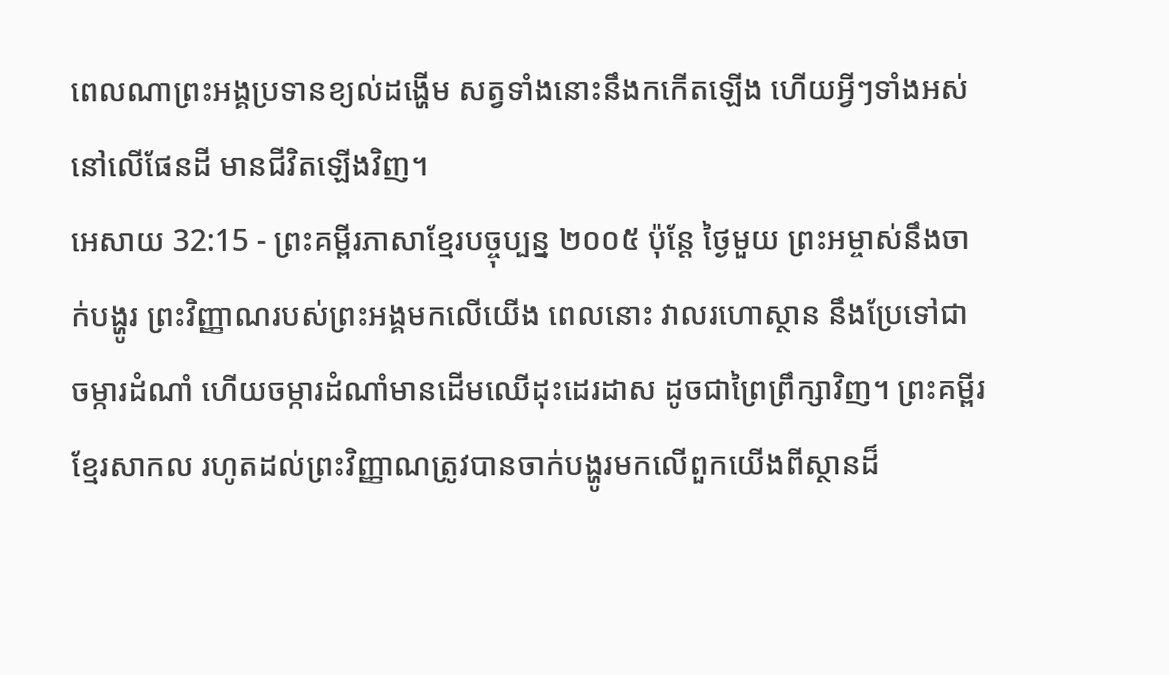ពេលណាព្រះអង្គប្រទានខ្យល់ដង្ហើម សត្វទាំងនោះនឹងកកើតឡើង ហើយអ្វីៗទាំងអស់នៅលើផែនដី មានជីវិតឡើងវិញ។
អេសាយ 32:15 - ព្រះគម្ពីរភាសាខ្មែរបច្ចុប្បន្ន ២០០៥ ប៉ុន្តែ ថ្ងៃមួយ ព្រះអម្ចាស់នឹងចាក់បង្ហូរ ព្រះវិញ្ញាណរបស់ព្រះអង្គមកលើយើង ពេលនោះ វាលរហោស្ថាន នឹងប្រែទៅជាចម្ការដំណាំ ហើយចម្ការដំណាំមានដើមឈើដុះដេរដាស ដូចជាព្រៃព្រឹក្សាវិញ។ ព្រះគម្ពីរខ្មែរសាកល រហូតដល់ព្រះវិញ្ញាណត្រូវបានចាក់បង្ហូរមកលើពួកយើងពីស្ថានដ៏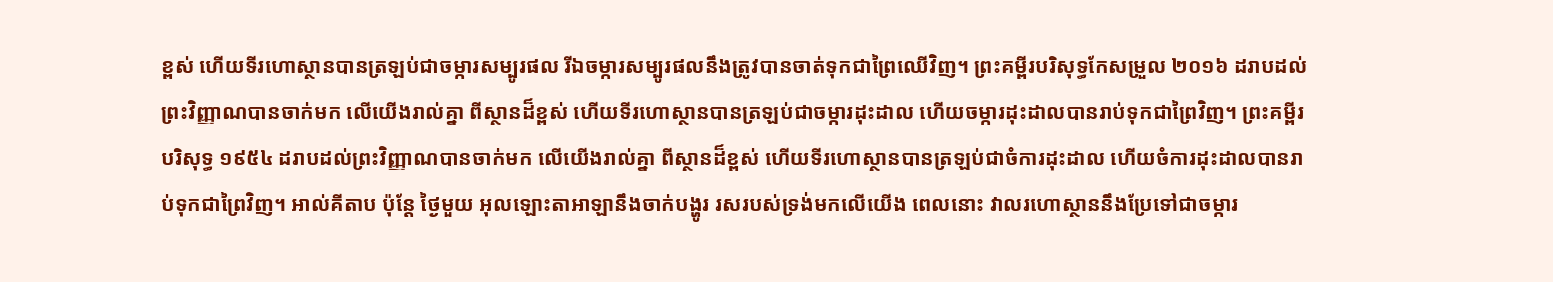ខ្ពស់ ហើយទីរហោស្ថានបានត្រឡប់ជាចម្ការសម្បូរផល រីឯចម្ការសម្បូរផលនឹងត្រូវបានចាត់ទុកជាព្រៃឈើវិញ។ ព្រះគម្ពីរបរិសុទ្ធកែសម្រួល ២០១៦ ដរាបដល់ព្រះវិញ្ញាណបានចាក់មក លើយើងរាល់គ្នា ពីស្ថានដ៏ខ្ពស់ ហើយទីរហោស្ថានបានត្រឡប់ជាចម្ការដុះដាល ហើយចម្ការដុះដាលបានរាប់ទុកជាព្រៃវិញ។ ព្រះគម្ពីរបរិសុទ្ធ ១៩៥៤ ដរាបដល់ព្រះវិញ្ញាណបានចាក់មក លើយើងរាល់គ្នា ពីស្ថានដ៏ខ្ពស់ ហើយទីរហោស្ថានបានត្រឡប់ជាចំការដុះដាល ហើយចំការដុះដាលបានរាប់ទុកជាព្រៃវិញ។ អាល់គីតាប ប៉ុន្តែ ថ្ងៃមួយ អុលឡោះតាអាឡានឹងចាក់បង្ហូរ រសរបស់ទ្រង់មកលើយើង ពេលនោះ វាលរហោស្ថាននឹងប្រែទៅជាចម្ការ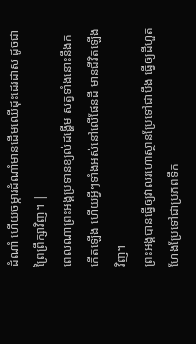ដំណាំ ហើយចម្ការដំណាំមានដើមឈើដុះដេរដាស ដូចជាព្រៃព្រឹក្សាវិញ។ |
ពេលណាព្រះអង្គប្រទានខ្យល់ដង្ហើម សត្វទាំងនោះនឹងកកើតឡើង ហើយអ្វីៗទាំងអស់នៅលើផែនដី មានជីវិតឡើងវិញ។
ព្រះអង្គបានធ្វើឲ្យវាលរហោស្ថានប្រែទៅជាបឹង ធ្វើឲ្យដីហួតហែងប្រែទៅជាប្រភពទឹក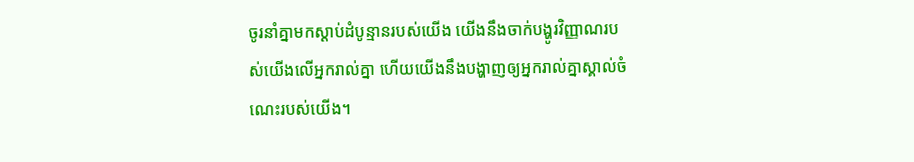ចូរនាំគ្នាមកស្ដាប់ដំបូន្មានរបស់យើង យើងនឹងចាក់បង្ហូរវិញ្ញាណរបស់យើងលើអ្នករាល់គ្នា ហើយយើងនឹងបង្ហាញឲ្យអ្នករាល់គ្នាស្គាល់ចំណេះរបស់យើង។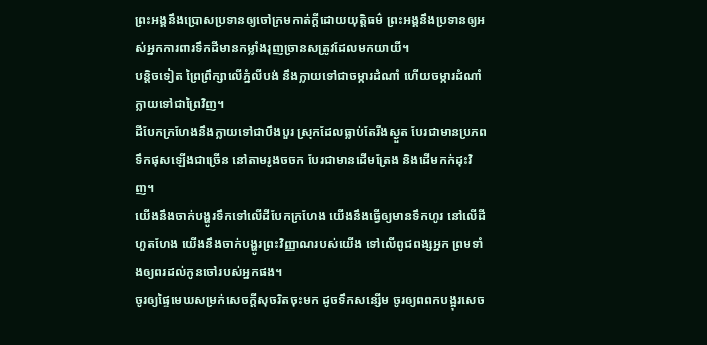ព្រះអង្គនឹងប្រោសប្រទានឲ្យចៅក្រមកាត់ក្ដីដោយយុត្តិធម៌ ព្រះអង្គនឹងប្រទានឲ្យអស់អ្នកការពារទឹកដីមានកម្លាំងរុញច្រានសត្រូវដែលមកយាយី។
បន្តិចទៀត ព្រៃព្រឹក្សាលើភ្នំលីបង់ នឹងក្លាយទៅជាចម្ការដំណាំ ហើយចម្ការដំណាំក្លាយទៅជាព្រៃវិញ។
ដីបែកក្រហែងនឹងក្លាយទៅជាបឹងបួរ ស្រុកដែលធ្លាប់តែរីងស្ងួត បែរជាមានប្រភពទឹកផុសឡើងជាច្រើន នៅតាមរូងចចក បែរជាមានដើមត្រែង និងដើមកក់ដុះវិញ។
យើងនឹងចាក់បង្ហូរទឹកទៅលើដីបែកក្រហែង យើងនឹងធ្វើឲ្យមានទឹកហូរ នៅលើដីហួតហែង យើងនឹងចាក់បង្ហូរព្រះវិញ្ញាណរបស់យើង ទៅលើពូជពង្សអ្នក ព្រមទាំងឲ្យពរដល់កូនចៅរបស់អ្នកផង។
ចូរឲ្យផ្ទៃមេឃសម្រក់សេចក្ដីសុចរិតចុះមក ដូចទឹកសន្សើម ចូរឲ្យពពកបង្អុរសេច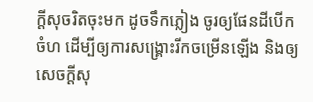ក្ដីសុចរិតចុះមក ដូចទឹកភ្លៀង ចូរឲ្យផែនដីបើកចំហ ដើម្បីឲ្យការសង្គ្រោះរីកចម្រើនឡើង និងឲ្យសេចក្ដីសុ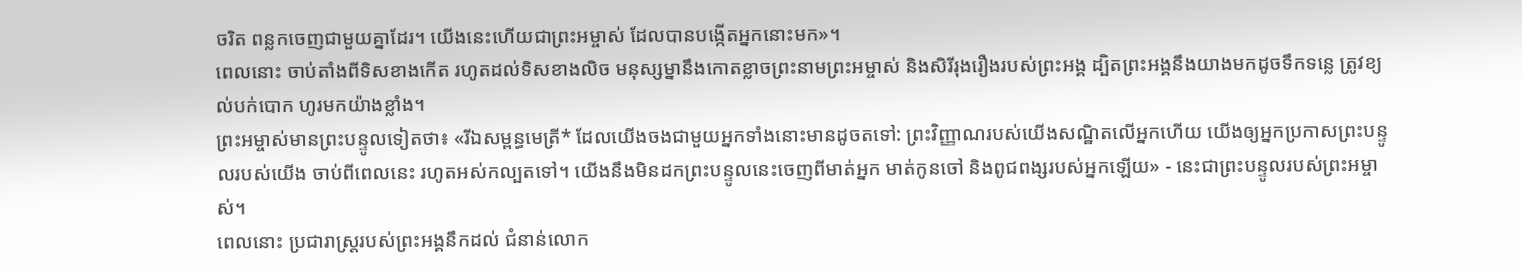ចរិត ពន្លកចេញជាមួយគ្នាដែរ។ យើងនេះហើយជាព្រះអម្ចាស់ ដែលបានបង្កើតអ្នកនោះមក»។
ពេលនោះ ចាប់តាំងពីទិសខាងកើត រហូតដល់ទិសខាងលិច មនុស្សម្នានឹងកោតខ្លាចព្រះនាមព្រះអម្ចាស់ និងសិរីរុងរឿងរបស់ព្រះអង្គ ដ្បិតព្រះអង្គនឹងយាងមកដូចទឹកទន្លេ ត្រូវខ្យល់បក់បោក ហូរមកយ៉ាងខ្លាំង។
ព្រះអម្ចាស់មានព្រះបន្ទូលទៀតថា៖ «រីឯសម្ពន្ធមេត្រី* ដែលយើងចងជាមួយអ្នកទាំងនោះមានដូចតទៅ: ព្រះវិញ្ញាណរបស់យើងសណ្ឋិតលើអ្នកហើយ យើងឲ្យអ្នកប្រកាសព្រះបន្ទូលរបស់យើង ចាប់ពីពេលនេះ រហូតអស់កល្បតទៅ។ យើងនឹងមិនដកព្រះបន្ទូលនេះចេញពីមាត់អ្នក មាត់កូនចៅ និងពូជពង្សរបស់អ្នកឡើយ» - នេះជាព្រះបន្ទូលរបស់ព្រះអម្ចាស់។
ពេលនោះ ប្រជារាស្ត្ររបស់ព្រះអង្គនឹកដល់ ជំនាន់លោក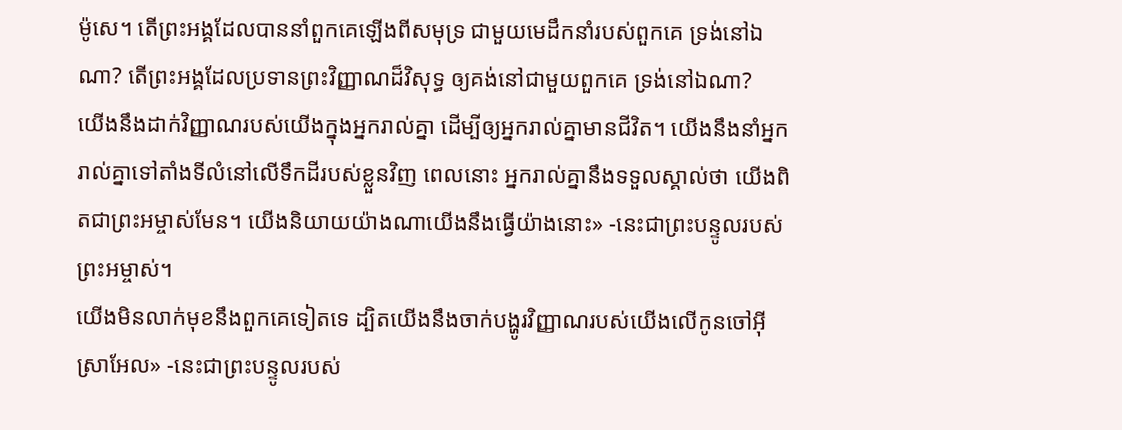ម៉ូសេ។ តើព្រះអង្គដែលបាននាំពួកគេឡើងពីសមុទ្រ ជាមួយមេដឹកនាំរបស់ពួកគេ ទ្រង់នៅឯណា? តើព្រះអង្គដែលប្រទានព្រះវិញ្ញាណដ៏វិសុទ្ធ ឲ្យគង់នៅជាមួយពួកគេ ទ្រង់នៅឯណា?
យើងនឹងដាក់វិញ្ញាណរបស់យើងក្នុងអ្នករាល់គ្នា ដើម្បីឲ្យអ្នករាល់គ្នាមានជីវិត។ យើងនឹងនាំអ្នករាល់គ្នាទៅតាំងទីលំនៅលើទឹកដីរបស់ខ្លួនវិញ ពេលនោះ អ្នករាល់គ្នានឹងទទួលស្គាល់ថា យើងពិតជាព្រះអម្ចាស់មែន។ យើងនិយាយយ៉ាងណាយើងនឹងធ្វើយ៉ាងនោះ» -នេះជាព្រះបន្ទូលរបស់ព្រះអម្ចាស់។
យើងមិនលាក់មុខនឹងពួកគេទៀតទេ ដ្បិតយើងនឹងចាក់បង្ហូរវិញ្ញាណរបស់យើងលើកូនចៅអ៊ីស្រាអែល» -នេះជាព្រះបន្ទូលរបស់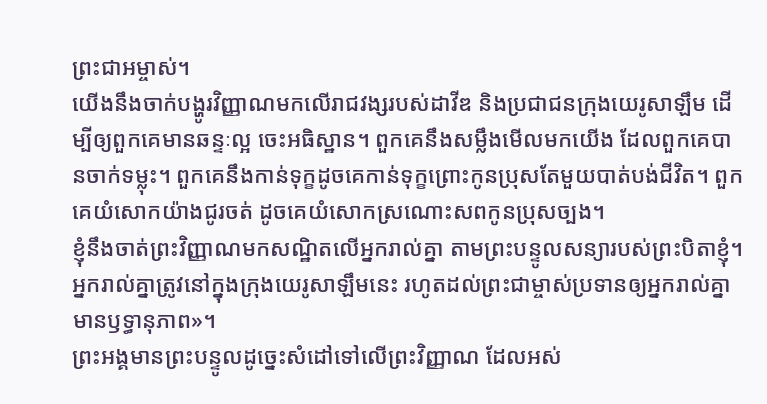ព្រះជាអម្ចាស់។
យើងនឹងចាក់បង្ហូរវិញ្ញាណមកលើរាជវង្សរបស់ដាវីឌ និងប្រជាជនក្រុងយេរូសាឡឹម ដើម្បីឲ្យពួកគេមានឆន្ទៈល្អ ចេះអធិស្ឋាន។ ពួកគេនឹងសម្លឹងមើលមកយើង ដែលពួកគេបានចាក់ទម្លុះ។ ពួកគេនឹងកាន់ទុក្ខដូចគេកាន់ទុក្ខព្រោះកូនប្រុសតែមួយបាត់បង់ជីវិត។ ពួកគេយំសោកយ៉ាងជូរចត់ ដូចគេយំសោកស្រណោះសពកូនប្រុសច្បង។
ខ្ញុំនឹងចាត់ព្រះវិញ្ញាណមកសណ្ឋិតលើអ្នករាល់គ្នា តាមព្រះបន្ទូលសន្យារបស់ព្រះបិតាខ្ញុំ។ អ្នករាល់គ្នាត្រូវនៅក្នុងក្រុងយេរូសាឡឹមនេះ រហូតដល់ព្រះជាម្ចាស់ប្រទានឲ្យអ្នករាល់គ្នាមានឫទ្ធានុភាព»។
ព្រះអង្គមានព្រះបន្ទូលដូច្នេះសំដៅទៅលើព្រះវិញ្ញាណ ដែលអស់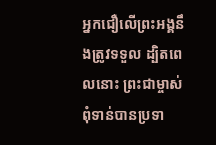អ្នកជឿលើព្រះអង្គនឹងត្រូវទទួល ដ្បិតពេលនោះ ព្រះជាម្ចាស់ពុំទាន់បានប្រទា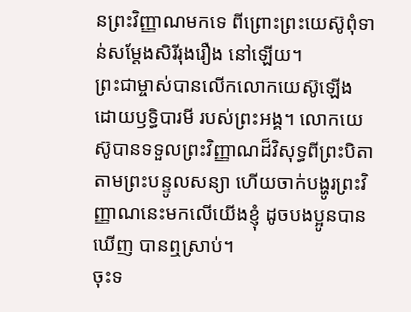នព្រះវិញ្ញាណមកទេ ពីព្រោះព្រះយេស៊ូពុំទាន់សម្តែងសិរីរុងរឿង នៅឡើយ។
ព្រះជាម្ចាស់បានលើកលោកយេស៊ូឡើង ដោយឫទ្ធិបារមី របស់ព្រះអង្គ។ លោកយេស៊ូបានទទួលព្រះវិញ្ញាណដ៏វិសុទ្ធពីព្រះបិតាតាមព្រះបន្ទូលសន្យា ហើយចាក់បង្ហូរព្រះវិញ្ញាណនេះមកលើយើងខ្ញុំ ដូចបងប្អូនបានឃើញ បានឮស្រាប់។
ចុះទ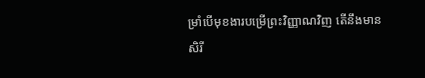ម្រាំបើមុខងារបម្រើព្រះវិញ្ញាណវិញ តើនឹងមានសិរី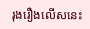រុងរឿងលើសនេះ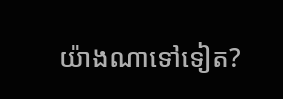យ៉ាងណាទៅទៀត?